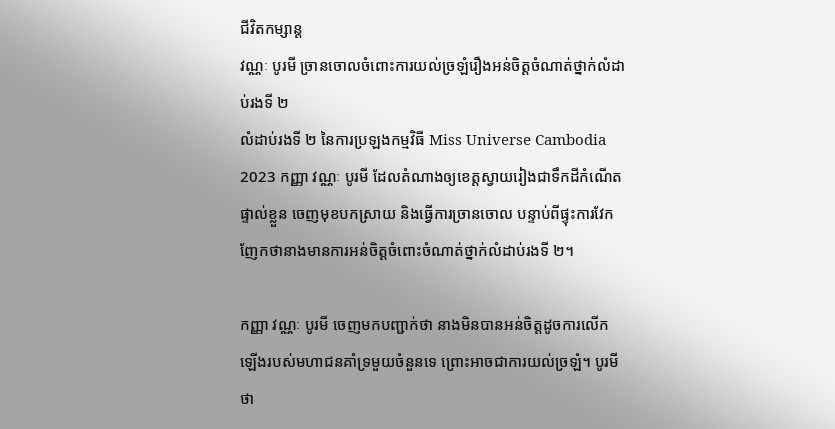ជីវិតកម្សាន្ដ
វណ្ណៈ បូរមី ច្រានចោលចំពោះការយល់ច្រឡំរឿងអន់ចិត្តចំណាត់ថ្នាក់លំដាប់រងទី ២
លំដាប់រងទី ២ នៃការប្រឡងកម្មវិធី Miss Universe Cambodia 2023 កញ្ញា វណ្ណៈ បូរមី ដែលតំណាងឲ្យខេត្តស្វាយរៀងជាទឹកដីកំណើតផ្ទាល់ខ្លួន ចេញមុខបកស្រាយ និងធ្វើការច្រានចោល បន្ទាប់ពីផ្ទុះការវែកញែកថានាងមានការអន់ចិត្តចំពោះចំណាត់ថ្នាក់លំដាប់រងទី ២។

កញ្ញា វណ្ណៈ បូរមី ចេញមកបញ្ជាក់ថា នាងមិនបានអន់ចិត្តដូចការលើកឡើងរបស់មហាជនគាំទ្រមួយចំនួនទេ ព្រោះអាចជាការយល់ច្រឡំ។ បូរមី ថា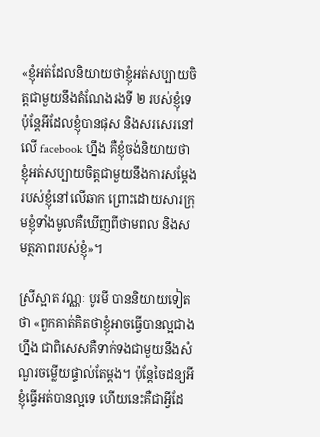«ខ្ញុំអត់ដែលនិយាយថាខ្ញុំអត់សប្បាយចិត្តជាមួយនឹងតំណែងរងទី ២ របស់ខ្ញុំទេ ប៉ុន្តែអីដែលខ្ញុំបានផុស និងសរសេរនៅលើ facebook ហ្នឹង គឺខ្ញុំចង់និយាយថា ខ្ញុំអត់សប្បាយចិត្តជាមួយនឹងការសម្ដែងរបស់ខ្ញុំនៅលើឆាក ព្រោះដោយសារក្រុមខ្ញុំទាំងមូលគឺឃើញពីថាមពល និងសមត្ថភាពរបស់ខ្ញុំ»។

ស្រីស្អាត វណ្ណៈ បូរមី បាននិយាយទៀតថា «ពួកគាត់គិតថាខ្ញុំអាចធ្វើបានល្អជាងហ្នឹង ជាពិសេសគឺទាក់ទងជាមួយនឹងសំណួរចម្លើយផ្ទាល់តែម្ដង។ ប៉ុន្តែចៃដន្យអីខ្ញុំធ្វើអត់បានល្អទេ ហើយនេះគឺជាអ្វីដែ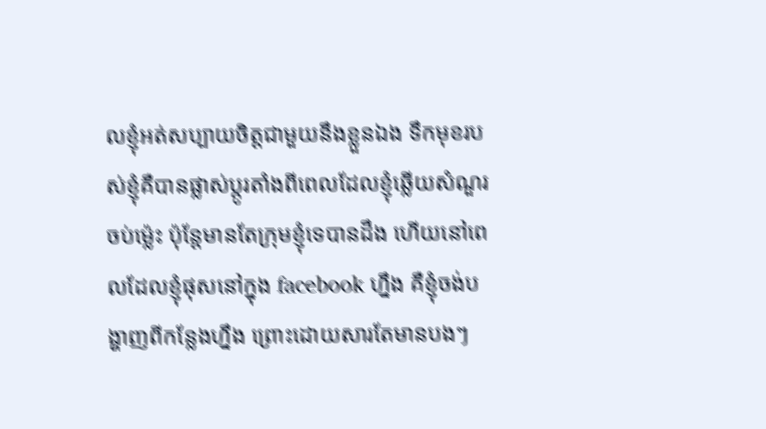លខ្ញុំអត់សប្បាយចិត្តជាមួយនឹងខ្លួនឯង ទឹកមុខរបស់ខ្ញុំគឺបានផ្លាស់ប្ដូរតាំងពីពេលដែលខ្ញុំឆ្លើយសំណួរចប់ម្ល៉េះ ប៉ុន្តែមានតែក្រុមខ្ញុំទេបានដឹង ហើយនៅពេលដែលខ្ញុំផុសនៅក្នុង facebook ហ្នឹង គឺខ្ញុំចង់បង្ហាញពីកន្លែងហ្នឹង ព្រោះដោយសារតែមានបងៗ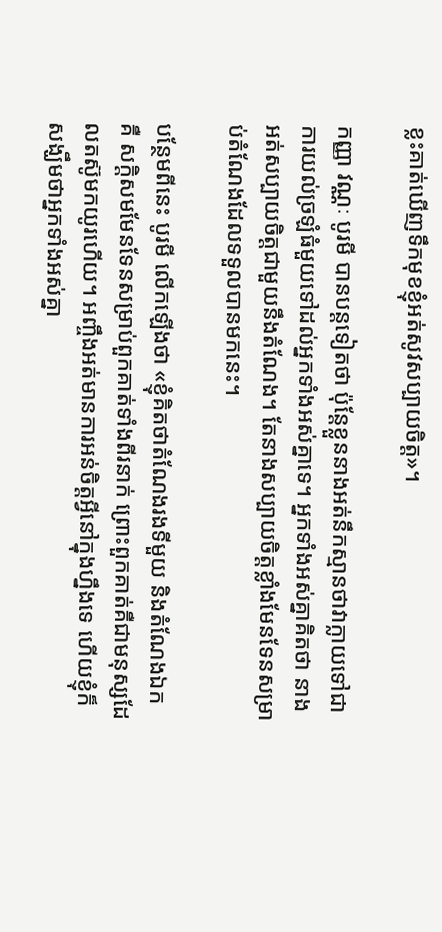ខ្លះគាត់ឃើញទឹកមុខខ្ញុំអត់សូវសប្បាយចិត្ត»។

កញ្ញា វណ្ណៈ បូរមី បានបន្តទៀតថា ប៉ុន្តែខ្លួននាងអត់នឹកស្មានថាវាក្លាយទៅជាការយល់ច្រឡំធំមួយទៅដល់អ្នកទាំងអស់គ្នាទេ។ អ្នកទាំងអស់គ្នាគិតថា នាងអត់សប្បាយចិត្តជាមួយនឹងតំណែង។ តែនាងសប្បាយចិត្តខ្លាំងមែនទែនសម្រាប់តំណែងដែលទទួលបានមកនេះ។

បន្ថែមពីនេះ បូរមី លើកឡើងថា «ខ្ញុំគិតថាតំណែងរងទីមួយ និងតំណែងឯក គឺ សក្ដិសមមែនទែនសម្រាប់ពួកគាត់ទាំងពីរនាក់ ព្រោះពួកគាត់គឺជាមនុស្សដែលតស៊ូមកយូរហើយ។ អញ្ចឹងអត់មានការអន់ចិត្តអ្វីនៅក្នុងហ្នឹងទេ ហើយខ្ញុំក៏សង្ឃឹមថាអ្នកទាំងអស់គ្នា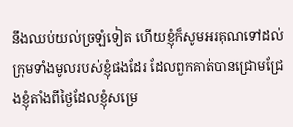នឹងឈប់យល់ច្រឡំទៀត ហើយខ្ញុំក៏សូមអរគុណទៅដល់ក្រុមទាំងមូលរបស់ខ្ញុំផងដែរ ដែលពួកគាត់បានជ្រោមជ្រែងខ្ញុំតាំងពីថ្ងៃដែលខ្ញុំសម្រេ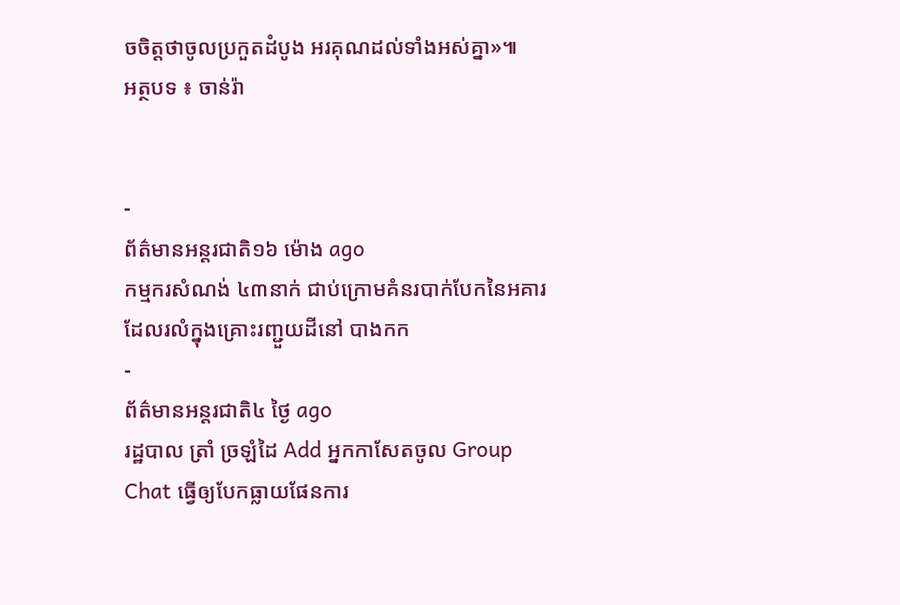ចចិត្តថាចូលប្រកួតដំបូង អរគុណដល់ទាំងអស់គ្នា»៕
អត្ថបទ ៖ ចាន់រ៉ា


-
ព័ត៌មានអន្ដរជាតិ១៦ ម៉ោង ago
កម្មករសំណង់ ៤៣នាក់ ជាប់ក្រោមគំនរបាក់បែកនៃអគារ ដែលរលំក្នុងគ្រោះរញ្ជួយដីនៅ បាងកក
-
ព័ត៌មានអន្ដរជាតិ៤ ថ្ងៃ ago
រដ្ឋបាល ត្រាំ ច្រឡំដៃ Add អ្នកកាសែតចូល Group Chat ធ្វើឲ្យបែកធ្លាយផែនការ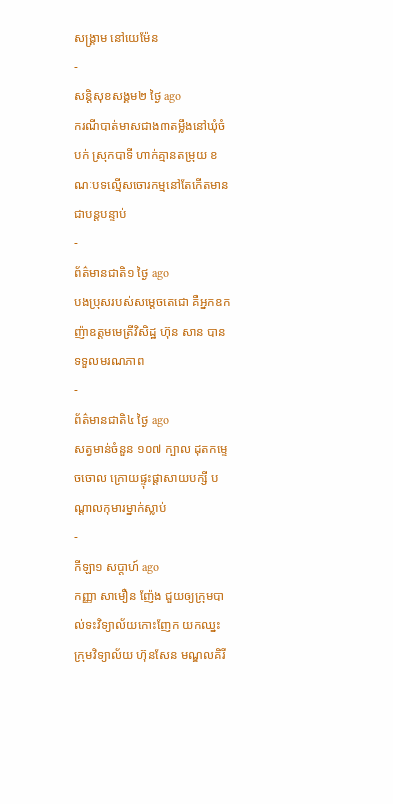សង្គ្រាម នៅយេម៉ែន
-
សន្តិសុខសង្គម២ ថ្ងៃ ago
ករណីបាត់មាសជាង៣តម្លឹងនៅឃុំចំបក់ ស្រុកបាទី ហាក់គ្មានតម្រុយ ខណៈបទល្មើសចោរកម្មនៅតែកើតមានជាបន្តបន្ទាប់
-
ព័ត៌មានជាតិ១ ថ្ងៃ ago
បងប្រុសរបស់សម្ដេចតេជោ គឺអ្នកឧកញ៉ាឧត្តមមេត្រីវិសិដ្ឋ ហ៊ុន សាន បានទទួលមរណភាព
-
ព័ត៌មានជាតិ៤ ថ្ងៃ ago
សត្វមាន់ចំនួន ១០៧ ក្បាល ដុតកម្ទេចចោល ក្រោយផ្ទុះផ្ដាសាយបក្សី បណ្តាលកុមារម្នាក់ស្លាប់
-
កីឡា១ សប្តាហ៍ ago
កញ្ញា សាមឿន ញ៉ែង ជួយឲ្យក្រុមបាល់ទះវិទ្យាល័យកោះញែក យកឈ្នះ ក្រុមវិទ្យាល័យ ហ៊ុនសែន មណ្ឌលគិរី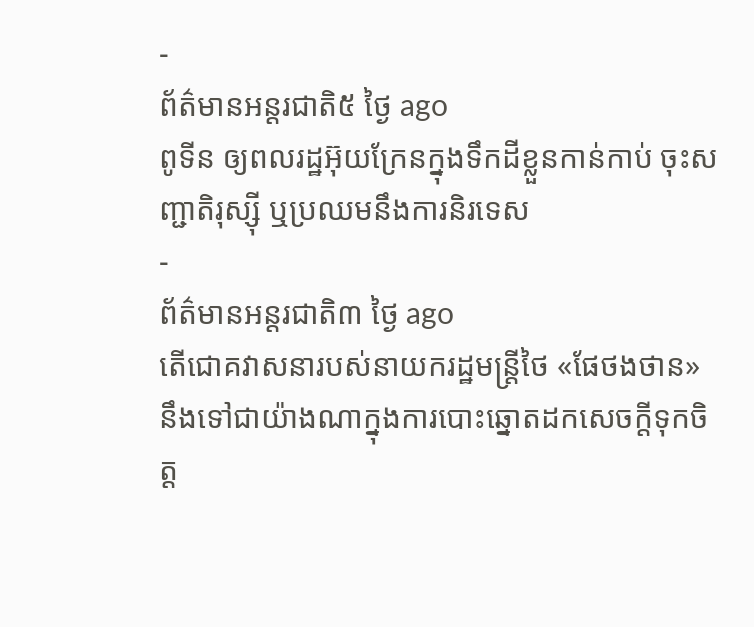-
ព័ត៌មានអន្ដរជាតិ៥ ថ្ងៃ ago
ពូទីន ឲ្យពលរដ្ឋអ៊ុយក្រែនក្នុងទឹកដីខ្លួនកាន់កាប់ ចុះសញ្ជាតិរុស្ស៊ី ឬប្រឈមនឹងការនិរទេស
-
ព័ត៌មានអន្ដរជាតិ៣ ថ្ងៃ ago
តើជោគវាសនារបស់នាយករដ្ឋមន្ត្រីថៃ «ផែថងថាន» នឹងទៅជាយ៉ាងណាក្នុងការបោះឆ្នោតដកសេចក្តីទុកចិត្ត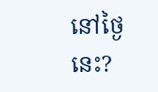នៅថ្ងៃនេះ?